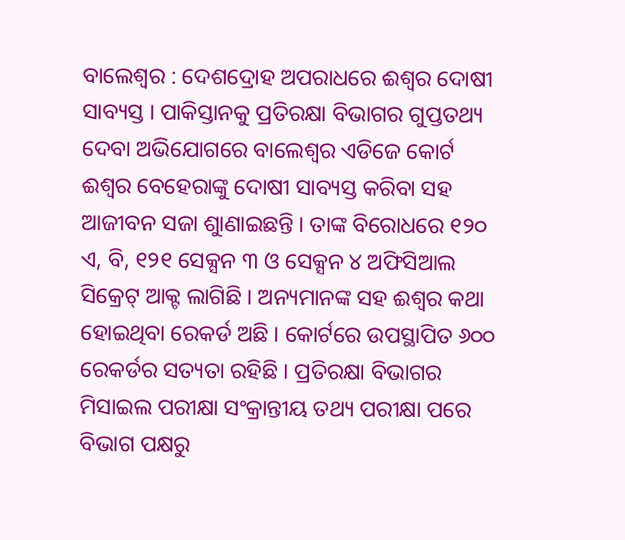ବାଲେଶ୍ୱର : ଦେଶଦ୍ରୋହ ଅପରାଧରେ ଈଶ୍ୱର ଦୋଷୀ ସାବ୍ୟସ୍ତ । ପାକିସ୍ତାନକୁ ପ୍ରତିରକ୍ଷା ବିଭାଗର ଗୁପ୍ତତଥ୍ୟ ଦେବା ଅଭିଯୋଗରେ ବାଲେଶ୍ୱର ଏଡିଜେ କୋର୍ଟ ଈଶ୍ୱର ବେହେରାଙ୍କୁ ଦୋଷୀ ସାବ୍ୟସ୍ତ କରିବା ସହ ଆଜୀବନ ସଜା ଶୁାଣାଇଛନ୍ତି । ତାଙ୍କ ବିରୋଧରେ ୧୨୦ ଏ, ବି, ୧୨୧ ସେକ୍ସନ ୩ ଓ ସେକ୍ସନ ୪ ଅଫିସିଆଲ ସିକ୍ରେଟ୍ ଆକ୍ଟ ଲାଗିଛି । ଅନ୍ୟମାନଙ୍କ ସହ ଈଶ୍ୱର କଥା ହୋଇଥିବା ରେକର୍ଡ ଅଛି । କୋର୍ଟରେ ଉପସ୍ଥାପିତ ୬୦୦ ରେକର୍ଡର ସତ୍ୟତା ରହିଛି । ପ୍ରତିରକ୍ଷା ବିଭାଗର ମିସାଇଲ ପରୀକ୍ଷା ସଂକ୍ରାନ୍ତୀୟ ତଥ୍ୟ ପରୀକ୍ଷା ପରେ ବିଭାଗ ପକ୍ଷରୁ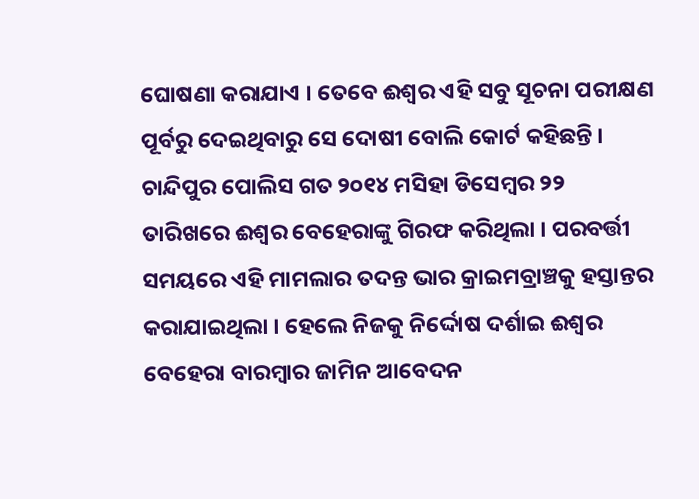ଘୋଷଣା କରାଯାଏ । ତେବେ ଈଶ୍ୱର ଏହି ସବୁ ସୂଚନା ପରୀକ୍ଷଣ ପୂର୍ବରୁ ଦେଇଥିବାରୁ ସେ ଦୋଷୀ ବୋଲି କୋର୍ଟ କହିଛନ୍ତି ।
ଚାନ୍ଦିପୁର ପୋଲିସ ଗତ ୨୦୧୪ ମସିହା ଡିସେମ୍ବର ୨୨ ତାରିଖରେ ଈଶ୍ୱର ବେହେରାଙ୍କୁ ଗିରଫ କରିଥିଲା । ପରବର୍ତ୍ତୀ ସମୟରେ ଏହି ମାମଲାର ତଦନ୍ତ ଭାର କ୍ରାଇମବ୍ରାଞ୍ଚକୁ ହସ୍ତାନ୍ତର କରାଯାଇଥିଲା । ହେଲେ ନିଜକୁ ନିର୍ଦ୍ଦୋଷ ଦର୍ଶାଇ ଈଶ୍ୱର ବେହେରା ବାରମ୍ବାର ଜାମିନ ଆବେଦନ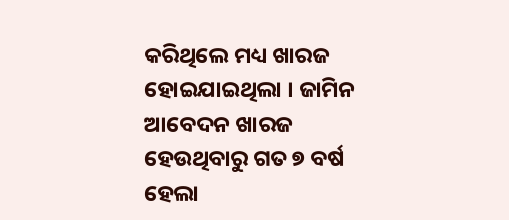କରିଥିଲେ ମଧ୍ୟ ଖାରଜ ହୋଇଯାଇଥିଲା । ଜାମିନ ଆବେଦନ ଖାରଜ ହେଉଥିବାରୁ ଗତ ୭ ବର୍ଷ ହେଲା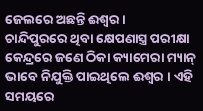ଜେଲରେ ଅଛନ୍ତି ଈଶ୍ବର ।
ଚାନ୍ଦିପୁରରେ ଥିବା କ୍ଷେପଣାସ୍ତ୍ର ପରୀକ୍ଷା କେନ୍ଦ୍ରରେ ଜଣେ ଠିକା କ୍ୟାମେରା ମ୍ୟାନ୍ ଭାବେ ନିଯୁକ୍ତି ପାଇଥିଲେ ଈଶ୍ୱର । ଏହି ସମୟରେ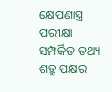କ୍ଷେପଣାସ୍ତ୍ର ପରୀକ୍ଷା ସମ୍ପର୍କିତ ତଥ୍ୟ ଶତ୍ରୁ ପକ୍ଷର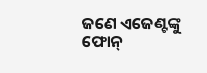ଜଣେ ଏଜେଣ୍ଟଙ୍କୁ ଫୋନ୍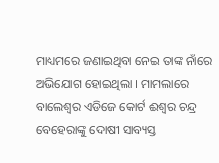ମାଧ୍ୟମରେ ଜଣାଇଥିବା ନେଇ ତାଙ୍କ ନାଁରେ ଅଭିଯୋଗ ହୋଇଥିଲା । ମାମଲାରେ ବାଲେଶ୍ୱର ଏଡିଜେ କୋର୍ଟ ଈଶ୍ୱର ଚନ୍ଦ୍ର ବେହେରାଙ୍କୁ ଦୋଷୀ ସାବ୍ୟସ୍ତ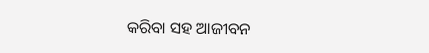କରିବା ସହ ଆଜୀବନ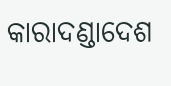କାରାଦଣ୍ଡାଦେଶ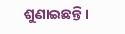ଶୁଣାଇଛନ୍ତି ।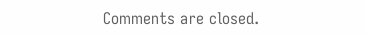Comments are closed.